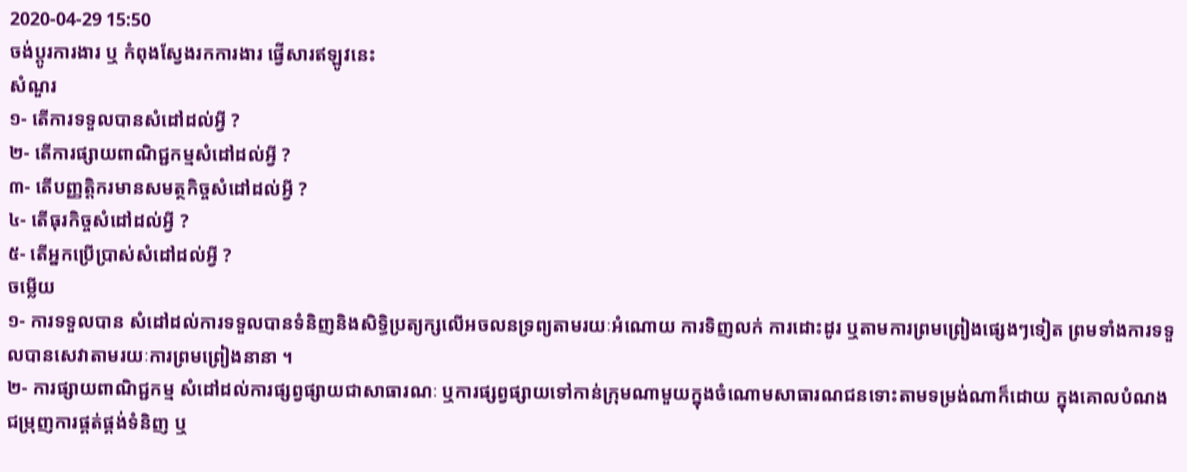2020-04-29 15:50
ចង់ប្តូរការងារ ឬ កំពុងស្វែងរកការងារ ផ្វើសារឥឡូវនេះ
សំណួរ
១- តើការទទួលបានសំដៅដល់អ្វី ?
២- តើការផ្សាយពាណិជ្ជកម្មសំដៅដល់អ្វី ?
៣- តើបញ្ញត្តិករមានសមត្ថកិច្ចសំដៅដល់អ្វី ?
៤- តើធុរកិច្ចសំដៅដល់អ្វី ?
៥- តើអ្នកប្រើប្រាស់សំដៅដល់អ្វី ?
ចម្លើយ
១- ការទទួលបាន សំដៅដល់ការទទួលបានទំនិញនិងសិទ្ធិប្រត្យក្សលើអចលនទ្រព្យតាមរយៈអំណោយ ការទិញលក់ ការដោះដូរ ឬតាមការព្រមព្រៀងផ្សេងៗទៀត ព្រមទាំងការទទួលបានសេវាតាមរយៈការព្រមព្រៀងនានា ។
២- ការផ្សាយពាណិជ្ជកម្ម សំដៅដល់ការផ្សព្វផ្សាយជាសាធារណៈ ឬការផ្សព្វផ្សាយទៅកាន់ក្រុមណាមួយក្នុងចំណោមសាធារណជនទោះតាមទម្រង់ណាក៏ដោយ ក្នុងគោលបំណងជម្រុញការផ្គត់ផ្គង់ទំនិញ ឬ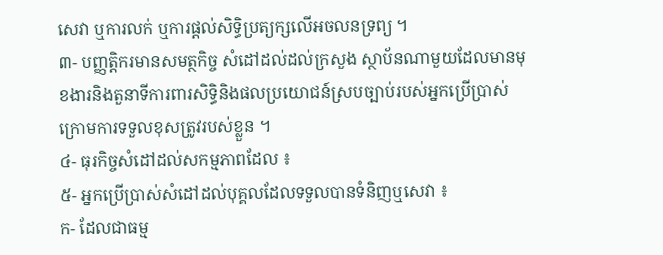សេវា ឬការលក់ ឬការផ្តល់សិទ្ធិប្រត្យក្សលើអចលនទ្រព្យ ។
៣- បញ្ញត្តិករមានសមត្ថកិច្ច សំដៅដល់ដល់ក្រសួង ស្ថាប័នណាមួយដែលមានមុខងារនិងតួនាទីការពារសិទ្ធិនិងផលប្រយោជន៍ស្របច្បាប់របស់អ្នកប្រើប្រាស់ក្រោមការទទួលខុសត្រូវរបស់ខ្លួន ។
៤- ធុរកិច្ចសំដៅដល់សកម្មភាពដែល ៖
៥- អ្នកប្រើប្រាស់សំដៅដល់បុគ្គលដែលទទួលបានទំនិញឬសេវា ៖
ក- ដែលជាធម្ម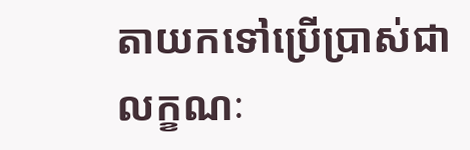តាយកទៅប្រើប្រាស់ជាលក្ខណៈ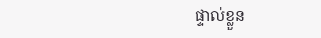ផ្ទាល់ខ្លួន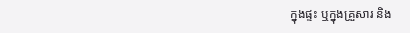ក្នុងផ្ទះ ឬក្នុងគ្រួសារ និង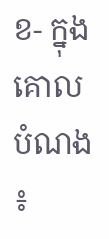ខ- ក្នុងគោលបំណង ៖